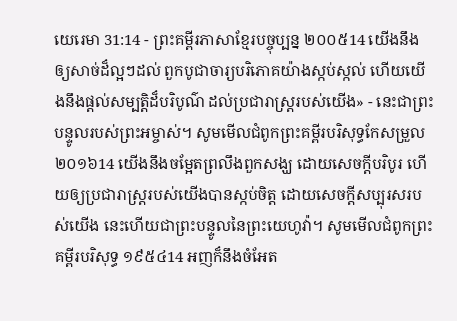យេរេមា 31:14 - ព្រះគម្ពីរភាសាខ្មែរបច្ចុប្បន្ន ២០០៥14 យើងនឹងឲ្យសាច់ដ៏ល្អៗដល់ ពួកបូជាចារ្យបរិភោគយ៉ាងស្កប់ស្កល់ ហើយយើងនឹងផ្ដល់សម្បត្តិដ៏បរិបូណ៌ ដល់ប្រជារាស្ត្ររបស់យើង» - នេះជាព្រះបន្ទូលរបស់ព្រះអម្ចាស់។ សូមមើលជំពូកព្រះគម្ពីរបរិសុទ្ធកែសម្រួល ២០១៦14 យើងនឹងចម្អែតព្រលឹងពួកសង្ឃ ដោយសេចក្ដីបរិបូរ ហើយឲ្យប្រជារាស្ត្ររបស់យើងបានស្កប់ចិត្ត ដោយសេចក្ដីសប្បុរសរបស់យើង នេះហើយជាព្រះបន្ទូលនៃព្រះយេហូវ៉ា។ សូមមើលជំពូកព្រះគម្ពីរបរិសុទ្ធ ១៩៥៤14 អញក៏នឹងចំអែត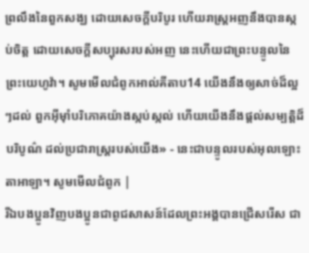ព្រលឹងនៃពួកសង្ឃ ដោយសេចក្ដីបរិបូរ ហើយរាស្ត្រអញនឹងបានស្កប់ចិត្ត ដោយសេចក្ដីសប្បុរសរបស់អញ នេះហើយជាព្រះបន្ទូលនៃព្រះយេហូវ៉ា។ សូមមើលជំពូកអាល់គីតាប14 យើងនឹងឲ្យសាច់ដ៏ល្អៗដល់ ពួកអ៊ីមុាំបរិភោគយ៉ាងស្កប់ស្កល់ ហើយយើងនឹងផ្ដល់សម្បត្តិដ៏បរិបូណ៌ ដល់ប្រជារាស្ត្ររបស់យើង» - នេះជាបន្ទូលរបស់អុលឡោះតាអាឡា។ សូមមើលជំពូក |
រីឯបងប្អូនវិញបងប្អូនជាពូជសាសន៍ដែលព្រះអង្គបានជ្រើសរើស ជា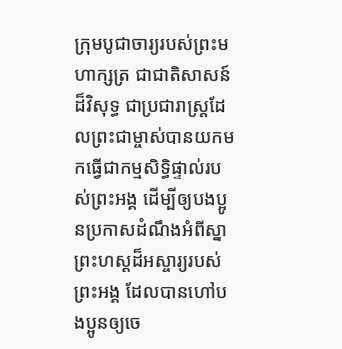ក្រុមបូជាចារ្យរបស់ព្រះមហាក្សត្រ ជាជាតិសាសន៍ដ៏វិសុទ្ធ ជាប្រជារាស្ដ្រដែលព្រះជាម្ចាស់បានយកមកធ្វើជាកម្មសិទ្ធិផ្ទាល់របស់ព្រះអង្គ ដើម្បីឲ្យបងប្អូនប្រកាសដំណឹងអំពីស្នាព្រះហស្ដដ៏អស្ចារ្យរបស់ព្រះអង្គ ដែលបានហៅបងប្អូនឲ្យចេ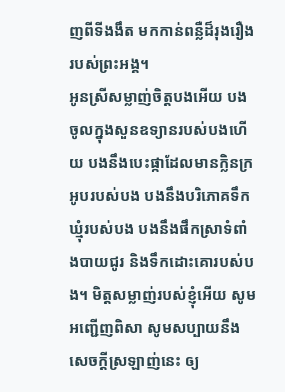ញពីទីងងឹត មកកាន់ពន្លឺដ៏រុងរឿងរបស់ព្រះអង្គ។
អូនស្រីសម្លាញ់ចិត្តបងអើយ បងចូលក្នុងសួនឧទ្យានរបស់បងហើយ បងនឹងបេះផ្កាដែលមានក្លិនក្រអូបរបស់បង បងនឹងបរិភោគទឹកឃ្មុំរបស់បង បងនឹងផឹកស្រាទំពាំងបាយជូរ និងទឹកដោះគោរបស់បង។ មិត្តសម្លាញ់របស់ខ្ញុំអើយ សូមអញ្ជើញពិសា សូមសប្បាយនឹងសេចក្ដីស្រឡាញ់នេះ ឲ្យ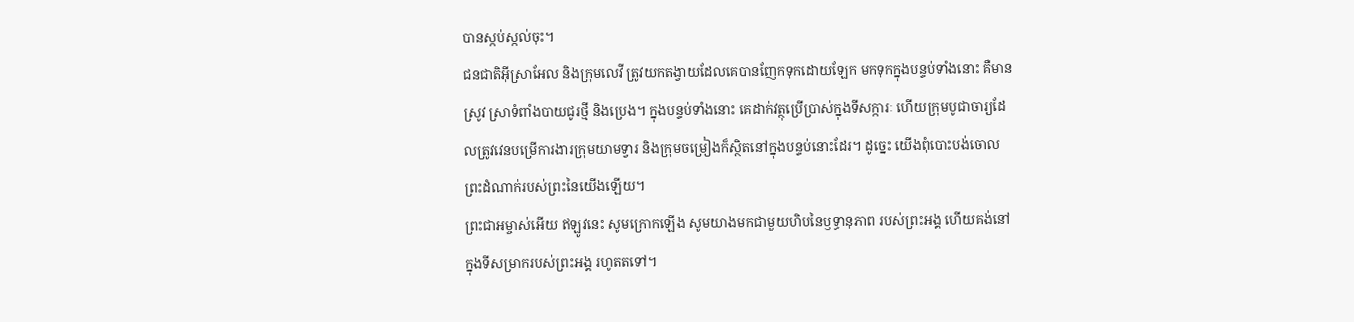បានស្កប់ស្កល់ចុះ។
ជនជាតិអ៊ីស្រាអែល និងក្រុមលេវី ត្រូវយកតង្វាយដែលគេបានញែកទុកដោយឡែក មកទុកក្នុងបន្ទប់ទាំងនោះ គឺមានស្រូវ ស្រាទំពាំងបាយជូរថ្មី និងប្រេង។ ក្នុងបន្ទប់ទាំងនោះ គេដាក់វត្ថុប្រើប្រាស់ក្នុងទីសក្ការៈ ហើយក្រុមបូជាចារ្យដែលត្រូវវេនបម្រើការងារក្រុមយាមទ្វារ និងក្រុមចម្រៀងក៏ស្ថិតនៅក្នុងបន្ទប់នោះដែរ។ ដូច្នេះ យើងពុំបោះបង់ចោលព្រះដំណាក់របស់ព្រះនៃយើងឡើយ។
ព្រះជាអម្ចាស់អើយ ឥឡូវនេះ សូមក្រោកឡើង សូមយាងមកជាមួយហិបនៃឫទ្ធានុភាព របស់ព្រះអង្គ ហើយគង់នៅក្នុងទីសម្រាករបស់ព្រះអង្គ រហូតតទៅ។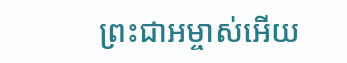ព្រះជាអម្ចាស់អើយ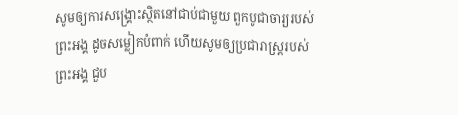សូមឲ្យការសង្គ្រោះស្ថិតនៅជាប់ជាមួយ ពួកបូជាចារ្យរបស់ព្រះអង្គ ដូចសម្លៀកបំពាក់ ហើយសូមឲ្យប្រជារាស្ត្ររបស់ព្រះអង្គ ជួប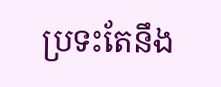ប្រទះតែនឹង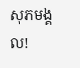សុភមង្គល!